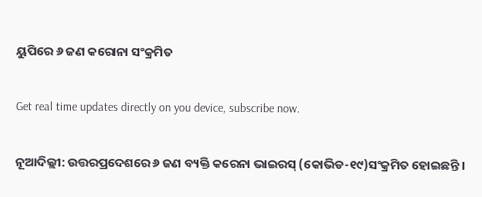ୟୁପିରେ ୬ ଜଣ କରୋନା ସଂକ୍ରମିତ

Get real time updates directly on you device, subscribe now.

ନୂଆଦିଲ୍ଲୀ: ଉତ୍ତରପ୍ରଦେଶରେ ୬ ଜଣ ବ୍ୟକ୍ତି କରେନା ଭାଇରସ୍ (କୋଭିଡ-୧୯)ସଂକ୍ରମିତ ହୋଇଛନ୍ତି ।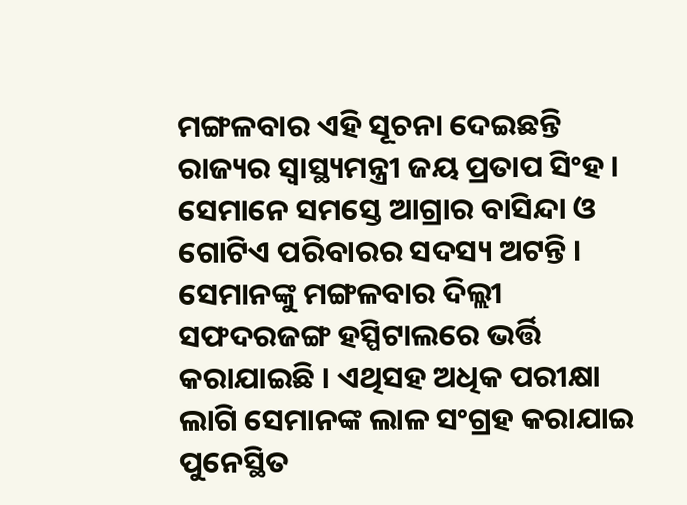ମଙ୍ଗଳବାର ଏହି ସୂଚନା ଦେଇଛନ୍ତି ରାଜ୍ୟର ସ୍ୱାସ୍ଥ୍ୟମନ୍ତ୍ରୀ ଜୟ ପ୍ରତାପ ସିଂହ । ସେମାନେ ସମସ୍ତେ ଆଗ୍ରାର ବାସିନ୍ଦା ଓ ଗୋଟିଏ ପରିବାରର ସଦସ୍ୟ ଅଟନ୍ତି । ସେମାନଙ୍କୁ ମଙ୍ଗଳବାର ଦିଲ୍ଲୀ ସଫଦରଜଙ୍ଗ ହସ୍ପିଟାଲରେ ଭର୍ତ୍ତି କରାଯାଇଛି । ଏଥିସହ ଅଧିକ ପରୀକ୍ଷା ଲାଗି ସେମାନଙ୍କ ଲାଳ ସଂଗ୍ରହ କରାଯାଇ ପୁନେସ୍ଥିତ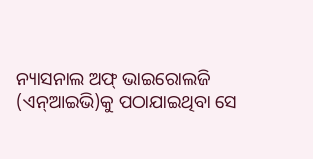ନ୍ୟାସନାଲ ଅଫ୍ ଭାଇରୋଲଜି (ଏନ୍ଆଇଭି)କୁ ପଠାଯାଇଥିବା ସେ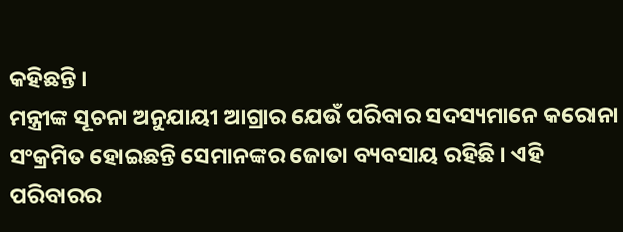କହିଛନ୍ତି ।
ମନ୍ତ୍ରୀଙ୍କ ସୂଚନା ଅନୁଯାୟୀ ଆଗ୍ରାର ଯେଉଁ ପରିବାର ସଦସ୍ୟମାନେ କରୋନା ସଂକ୍ରମିତ ହୋଇଛନ୍ତି ସେମାନଙ୍କର ଜୋତା ବ୍ୟବସାୟ ରହିଛି । ଏହି ପରିବାରର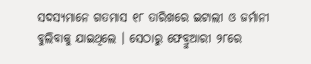ସଦସ୍ୟମାନେ ଗତମାସ ୧୮ ତାରିଖରେ ଇଟାଲୀ ଓ ଜର୍ମାନୀ ବୁଲିବାକୁ ଯାଇଥିଲେ । ସେଠାରୁ ଫେବ୍ରୁଆରୀ ୨୮ରେ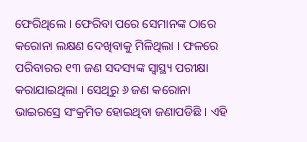ଫେରିଥିଲେ । ଫେରିବା ପରେ ସେମାନଙ୍କ ଠାରେ କରୋନା ଲକ୍ଷଣ ଦେଖିବାକୁ ମିଳିଥିଲା । ଫଳରେ ପରିବାରର ୧୩ ଜଣ ସଦସ୍ୟଙ୍କ ସ୍ୱାସ୍ଥ୍ୟ ପରୀକ୍ଷା କରାଯାଇଥିଲା । ସେଥିରୁ ୬ ଜଣ କରୋନା ଭାଇରସ୍ରେ ସଂକ୍ରମିତ ହୋଇଥିବା ଜଣାପଡିଛି । ଏହି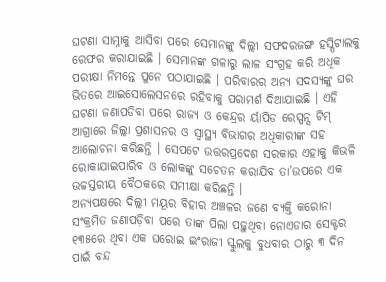ଘଟଣା ସାମ୍ନାକୁ ଆସିବା ପରେ ସେମାନଙ୍କୁ ଦିଲ୍ଲୀ ସଫଦରଜଙ୍ଗ ହସ୍ପିଟାଲକୁ ରେଫର କରାଯାଇଛି । ସେମାନଙ୍କ ଗଳାରୁ ଲାଳ ସଂଗ୍ରହ କରି ଅଧିକ ପରୀକ୍ଷା ନିମନ୍ତେ ପୁନେ ପଠାଯାଇଛି । ପରିବାରର ଅନ୍ୟ ସଦସ୍ୟଙ୍କୁ ଘର ଭିତରେ ଆଇସୋଲେସନରେ ରହିବାକୁ ପରାମର୍ଶ ଦିଆଯାଇଛି । ଏହି ଘଟଣା ଜଣାପଡିବା ପରେ ରାଜ୍ୟ ଓ କେନ୍ଦ୍ରର ର୍ୟାପିଡ ରେସ୍ପନ୍ସ ଟିମ୍ ଆଗ୍ରାରେ ଜିଲ୍ଲା ପ୍ରଶାସନର ଓ ସ୍ୱାସ୍ଥ୍ୟ ବିଭାଗର ଅଧିକାରୀଙ୍କ ସହ ଆଲୋଚନା କରିଛନ୍ତି । ସେପଟେ ଉତ୍ତରପ୍ରଦେଶ ସରକାର ଏହାକୁ କିଭଳି ରୋକାଯାଇପାରିବ ଓ ଲୋକଙ୍କୁ ସଚେତନ କରାଯିବ ତା’ଉପରେ ଏକ ଉଚ୍ଚସ୍ତରୀୟ ବୈଠକରେ ସମୀକ୍ଷା କରିଛନ୍ତି ।
ଅନ୍ୟପକ୍ଷରେ ଦିଲ୍ଲୀ ମୟୂର ବିହାର ଅଞ୍ଚଳର ଜଣେ ବ୍ୟକ୍ତି କରୋନା ସଂକ୍ରମିତ ଜଣାପଡ଼ିବା ପରେ ତାଙ୍କ ପିଲା ପଢ଼ୁଥିବା ନୋଏଡାର ସେକ୍ଟର ୧୩୫ରେ ଥିବା ଏକ ଘରୋଇ ଇଂରାଜୀ ସ୍କୁଲକୁ ବୁଧବାର ଠାରୁ ୩ ଦିନ ପାଇଁ ବନ୍ଦ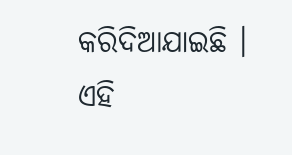କରିଦିଆଯାଇଛି । ଏହି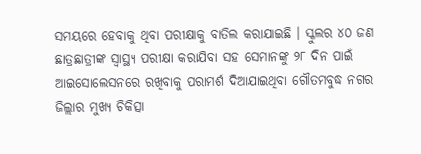ସମୟରେ ହେବାକୁ ଥିବା ପରୀକ୍ଷାକୁ ବାତିଲ କରାଯାଇଛି । ସ୍କୁଲର ୪୦ ଜଣ ଛାତ୍ରଛାତ୍ରୀଙ୍କ ସ୍ୱାସ୍ଥ୍ୟ ପରୀକ୍ଷା କରାଯିବା ସହ ସେମାନଙ୍କୁ ୨୮ ଦିନ ପାଇଁ ଆଇସୋଲେସନରେ ରଖିବାକୁ ପରାମର୍ଶ ଦିଆଯାଇଥିବା ଗୌତମବୁଦ୍ଧ ନଗର ଜିଲ୍ଲାର ମୁଖ୍ୟ ଚିକିତ୍ସା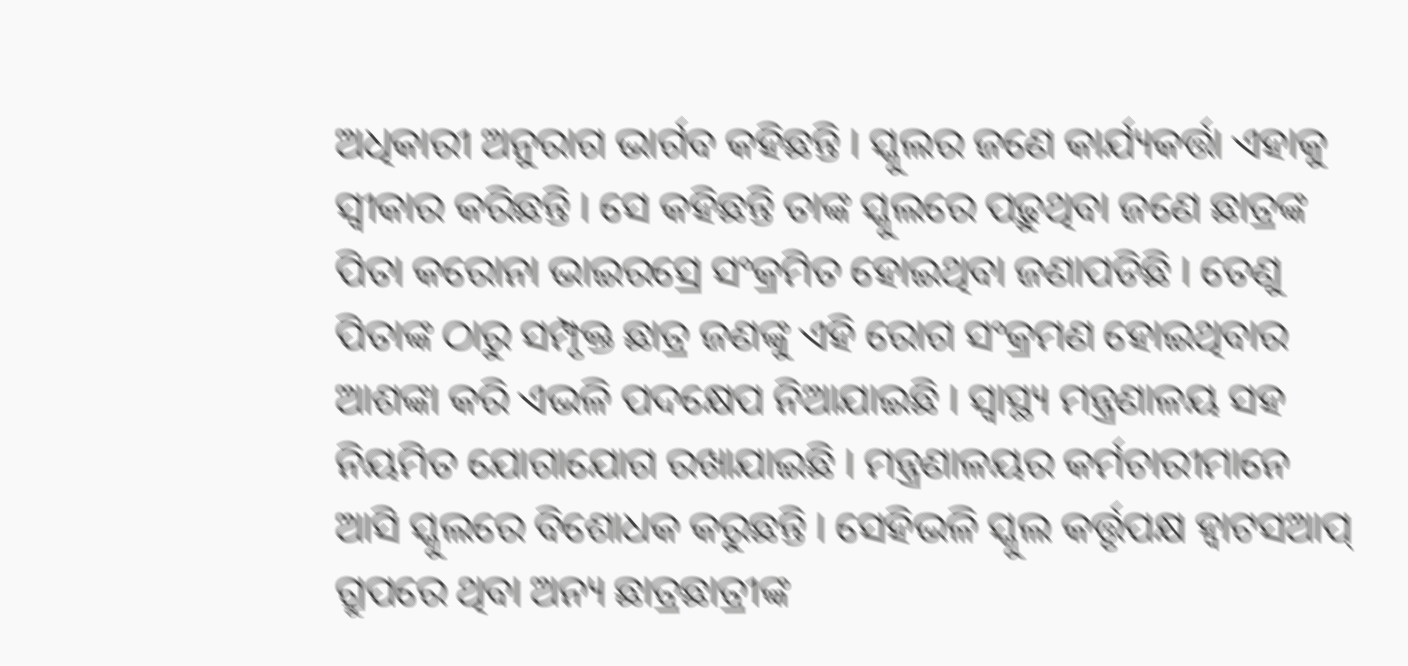ଅଧିକାରୀ ଅନୁରାଗ ଭାର୍ଗବ କହିଛନ୍ତି । ସ୍କୁଲର ଜଣେ କାର୍ଯ୍ୟକର୍ତ୍ତା ଏହାକୁ ସ୍ୱୀକାର କରିଛନ୍ତି । ସେ କହିଛନ୍ତି ତାଙ୍କ ସ୍କୁଲରେ ପଢ଼ୁଥିବା ଜଣେ ଛାତ୍ରଙ୍କ ପିତା କରୋନା ଭାଇରସ୍ରେ ସଂକ୍ରମିତ ହୋଇଥିବା ଜଣାପଡିଛି । ତେଣୁ ପିତାଙ୍କ ଠାରୁ ସମ୍ପୃକ୍ତ ଛାତ୍ର ଜଣଙ୍କୁ ଏହି ରୋଗ ସଂକ୍ରମଣ ହୋଇଥିବାର ଆଶଙ୍କା କରି ଏଭଳି ପଦକ୍ଷେପ ନିଆଯାଇଛି । ସ୍ୱାସ୍ଥ୍ୟ ମନ୍ତ୍ରଣାଳୟ ସହ ନିୟମିତ ଯୋଗାଯୋଗ ରଖାଯାଇଛି । ମନ୍ତ୍ରଣାଳୟର କର୍ମଚାରୀମାନେ ଆସି ସ୍କୁଲରେ ବିଶୋଧକ କରୁଛନ୍ତି । ସେହିଭଳି ସ୍କୁଲ କର୍ତ୍ତୃପକ୍ଷ ହ୍ୱାଟସଆପ୍ ଗ୍ରୁପରେ ଥିବା ଅନ୍ୟ ଛାତ୍ରଛାତ୍ରୀଙ୍କ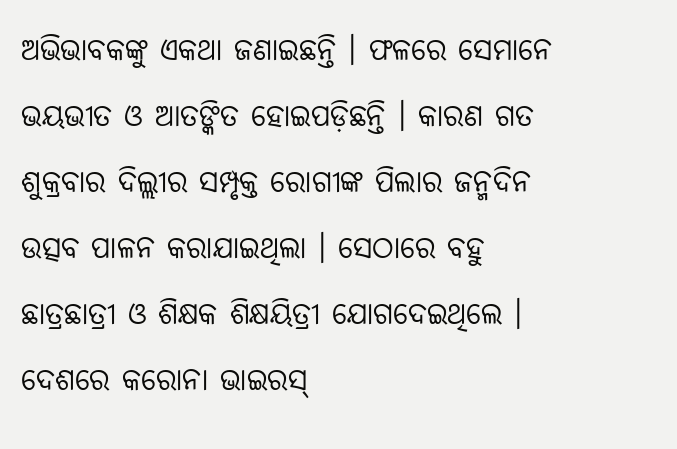ଅଭିଭାବକଙ୍କୁ ଏକଥା ଜଣାଇଛନ୍ତି । ଫଳରେ ସେମାନେ ଭୟଭୀତ ଓ ଆତଙ୍କିତ ହୋଇପଡ଼ିଛନ୍ତି । କାରଣ ଗତ ଶୁକ୍ରବାର ଦିଲ୍ଲୀର ସମ୍ପୃକ୍ତ ରୋଗୀଙ୍କ ପିଲାର ଜନ୍ମଦିନ ଉତ୍ସବ ପାଳନ କରାଯାଇଥିଲା । ସେଠାରେ ବହୁ ଛାତ୍ରଛାତ୍ରୀ ଓ ଶିକ୍ଷକ ଶିକ୍ଷୟିତ୍ରୀ ଯୋଗଦେଇଥିଲେ ।
ଦେଶରେ କରୋନା ଭାଇରସ୍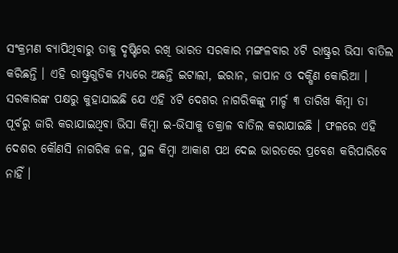ସଂକ୍ରମଣ ବ୍ୟାପିଥିବାରୁ ତାକୁ ଦୃଷ୍ଟିରେ ରଖି ଭାରତ ସରକାର ମଙ୍ଗଳବାର ୪ଟି ରାଷ୍ଟ୍ରର ଭିସା ବାତିଲ କରିଛନ୍ତି । ଏହି ରାଷ୍ଟ୍ରଗୁଡିକ ମଧ୍ୟରେ ଅଛନ୍ତି ଇଟାଲୀ, ଇରାନ, ଜାପାନ ଓ ଦକ୍ଷିଣ କୋରିଆ । ସରକାରଙ୍କ ପକ୍ଷରୁ କୁହାଯାଇଛି ଯେ ଏହି ୪ଟି ଦେଶର ନାଗରିକଙ୍କୁ ମାର୍ଚ୍ଚ ୩ ତାରିଖ କିମ୍ବା ତା ପୂର୍ବରୁ ଜାରି କରାଯାଇଥିବା ଭିସା କିମ୍ବା ଇ-ଭିସାକୁ ତକ୍ରାଳ ବାତିଲ କରାଯାଇଛି । ଫଳରେ ଏହି ଦେଶର କୌଣସି ନାଗରିକ ଜଳ, ସ୍ଥଳ କିମ୍ବା ଆକାଶ ପଥ ଦେଇ ଭାରତରେ ପ୍ରବେଶ କରିପାରିବେ ନାହିଁ ।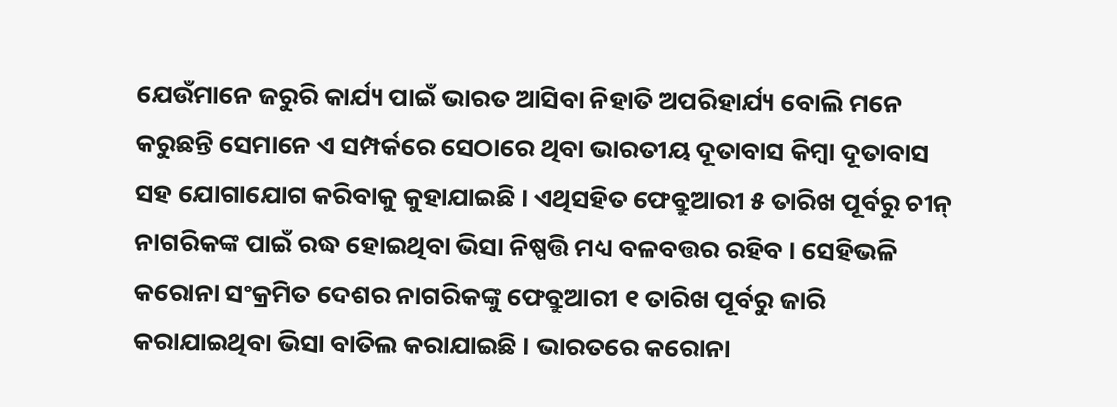ଯେଉଁମାନେ ଜରୁରି କାର୍ଯ୍ୟ ପାଇଁ ଭାରତ ଆସିବା ନିହାତି ଅପରିହାର୍ଯ୍ୟ ବୋଲି ମନେ କରୁଛନ୍ତି ସେମାନେ ଏ ସମ୍ପର୍କରେ ସେଠାରେ ଥିବା ଭାରତୀୟ ଦୂତାବାସ କିମ୍ବା ଦୂତାବାସ ସହ ଯୋଗାଯୋଗ କରିବାକୁ କୁହାଯାଇଛି । ଏଥିସହିତ ଫେବ୍ରୁଆରୀ ୫ ତାରିଖ ପୂର୍ବରୁ ଚୀନ୍ ନାଗରିକଙ୍କ ପାଇଁ ରଦ୍ଧ ହୋଇଥିବା ଭିସା ନିଷ୍ପତ୍ତି ମଧ୍ୟ ବଳବତ୍ତର ରହିବ । ସେହିଭଳି କରୋନା ସଂକ୍ରମିତ ଦେଶର ନାଗରିକଙ୍କୁ ଫେବ୍ରୁଆରୀ ୧ ତାରିଖ ପୂର୍ବରୁ ଜାରି କରାଯାଇଥିବା ଭିସା ବାତିଲ କରାଯାଇଛି । ଭାରତରେ କରୋନା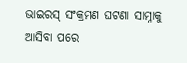ଭାଇରସ୍ ସଂକ୍ରମଣ ଘଟଣା ସାମ୍ନାକୁ ଆସିବା ପରେ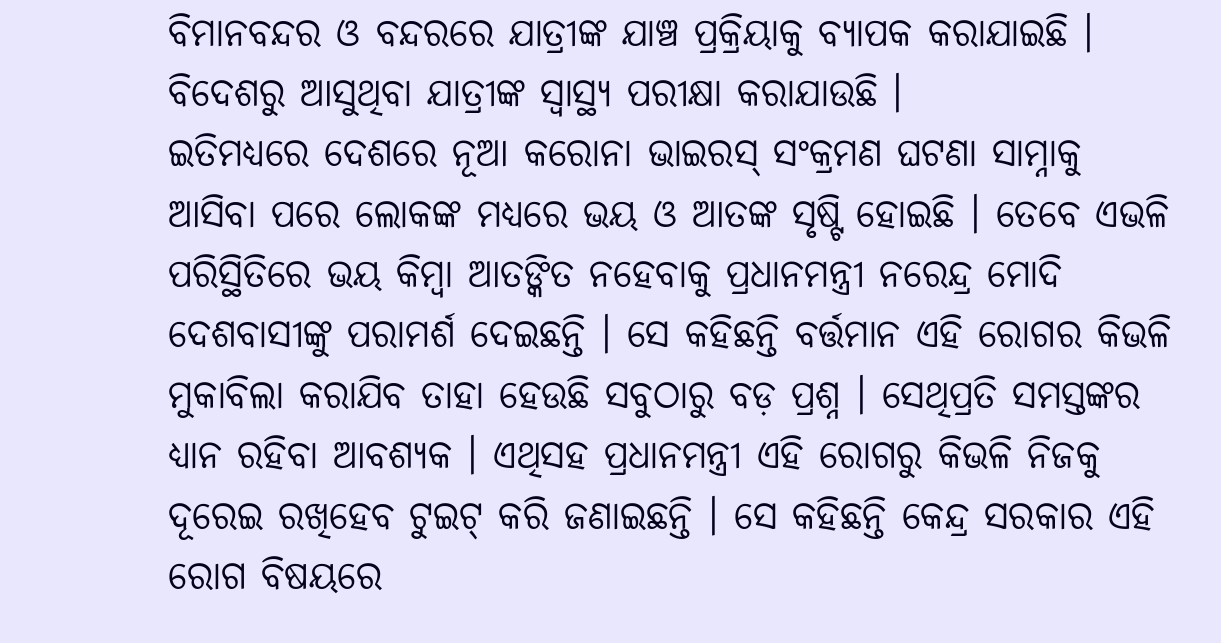ବିମାନବନ୍ଦର ଓ ବନ୍ଦରରେ ଯାତ୍ରୀଙ୍କ ଯାଞ୍ଚ ପ୍ରକ୍ରିୟାକୁ ବ୍ୟାପକ କରାଯାଇଛି । ବିଦେଶରୁ ଆସୁଥିବା ଯାତ୍ରୀଙ୍କ ସ୍ୱାସ୍ଥ୍ୟ ପରୀକ୍ଷା କରାଯାଉଛି ।
ଇତିମଧ୍ୟରେ ଦେଶରେ ନୂଆ କରୋନା ଭାଇରସ୍ ସଂକ୍ରମଣ ଘଟଣା ସାମ୍ନାକୁ ଆସିବା ପରେ ଲୋକଙ୍କ ମଧ୍ୟରେ ଭୟ ଓ ଆତଙ୍କ ସୃଷ୍ଟି ହୋଇଛି । ତେବେ ଏଭଳି ପରିସ୍ଥିତିରେ ଭୟ କିମ୍ବା ଆତଙ୍କିତ ନହେବାକୁ ପ୍ରଧାନମନ୍ତ୍ରୀ ନରେନ୍ଦ୍ର ମୋଦି ଦେଶବାସୀଙ୍କୁ ପରାମର୍ଶ ଦେଇଛନ୍ତି । ସେ କହିଛନ୍ତି ବର୍ତ୍ତମାନ ଏହି ରୋଗର କିଭଳି ମୁକାବିଲା କରାଯିବ ତାହା ହେଉଛି ସବୁଠାରୁ ବଡ଼ ପ୍ରଶ୍ନ । ସେଥିପ୍ରତି ସମସ୍ତଙ୍କର ଧ୍ୟାନ ରହିବା ଆବଶ୍ୟକ । ଏଥିସହ ପ୍ରଧାନମନ୍ତ୍ରୀ ଏହି ରୋଗରୁ କିଭଳି ନିଜକୁ ଦୂରେଇ ରଖିହେବ ଟୁଇଟ୍ କରି ଜଣାଇଛନ୍ତି । ସେ କହିଛନ୍ତି କେନ୍ଦ୍ର ସରକାର ଏହି ରୋଗ ବିଷୟରେ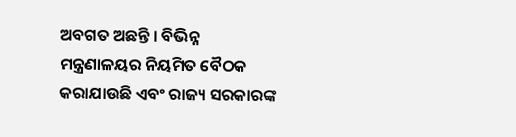ଅବଗତ ଅଛନ୍ତି । ବିଭିନ୍ନ ମନ୍ତ୍ରଣାଳୟର ନିୟମିତ ବୈଠକ କରାଯାଉଛି ଏବଂ ରାଜ୍ୟ ସରକାରଙ୍କ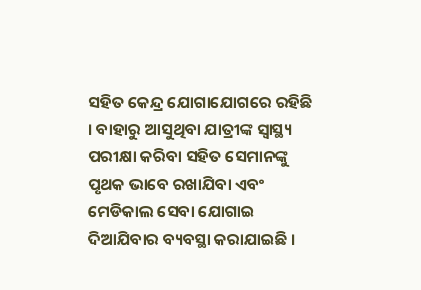ସହିତ କେନ୍ଦ୍ର ଯୋଗାଯୋଗରେ ରହିଛି । ବାହାରୁ ଆସୁଥିବା ଯାତ୍ରୀଙ୍କ ସ୍ୱାସ୍ଥ୍ୟ ପରୀକ୍ଷା କରିବା ସହିତ ସେମାନଙ୍କୁ ପୃଥକ ଭାବେ ରଖାଯିବା ଏବଂ ମେଡିକାଲ ସେବା ଯୋଗାଇ ଦିଆଯିବାର ବ୍ୟବସ୍ଥା କରାଯାଇଛି ।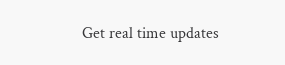Get real time updates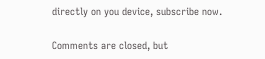directly on you device, subscribe now.

Comments are closed, but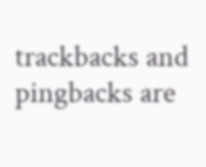trackbacks and pingbacks are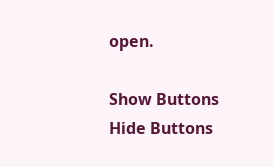open.

Show Buttons
Hide Buttons